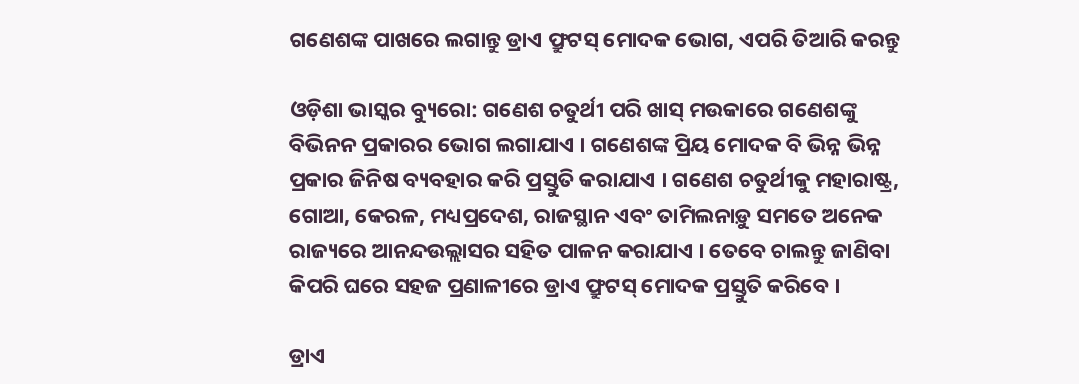ଗଣେଶଙ୍କ ପାଖରେ ଲଗାନ୍ତୁ ଡ୍ରାଏ ଫ୍ରୁଟସ୍ ମୋଦକ ଭୋଗ, ଏପରି ତିଆରି କରନ୍ତୁ

ଓଡ଼ିଶା ଭାସ୍କର ବ୍ୟୁରୋ: ଗଣେଶ ଚତୁର୍ଥୀ ପରି ଖାସ୍ ମଉକାରେ ଗଣେଶଙ୍କୁ ବିଭିନନ ପ୍ରକାରର ଭୋଗ ଲଗାଯାଏ । ଗଣେଶଙ୍କ ପ୍ରିୟ ମୋଦକ ବି ଭିନ୍ନ ଭିନ୍ନ ପ୍ରକାର ଜିନିଷ ବ୍ୟବହାର କରି ପ୍ରସ୍ତୁତି କରାଯାଏ । ଗଣେଶ ଚତୁର୍ଥୀକୁ ମହାରାଷ୍ଟ୍ର, ଗୋଆ, କେରଳ, ମଧ୍ୟପ୍ରଦେଶ, ରାଜସ୍ଥାନ ଏବଂ ତାମିଲନାଡ଼ୁ ସମତେ ଅନେକ ରାଜ୍ୟରେ ଆନନ୍ଦଉଲ୍ଲାସର ସହିତ ପାଳନ କରାଯାଏ । ତେବେ ଚାଲନ୍ତୁ ଜାଣିବା କିପରି ଘରେ ସହଜ ପ୍ରଣାଳୀରେ ଡ୍ରାଏ ଫ୍ରୁଟସ୍ ମୋଦକ ପ୍ରସ୍ତୁତି କରିବେ ।

ଡ୍ରାଏ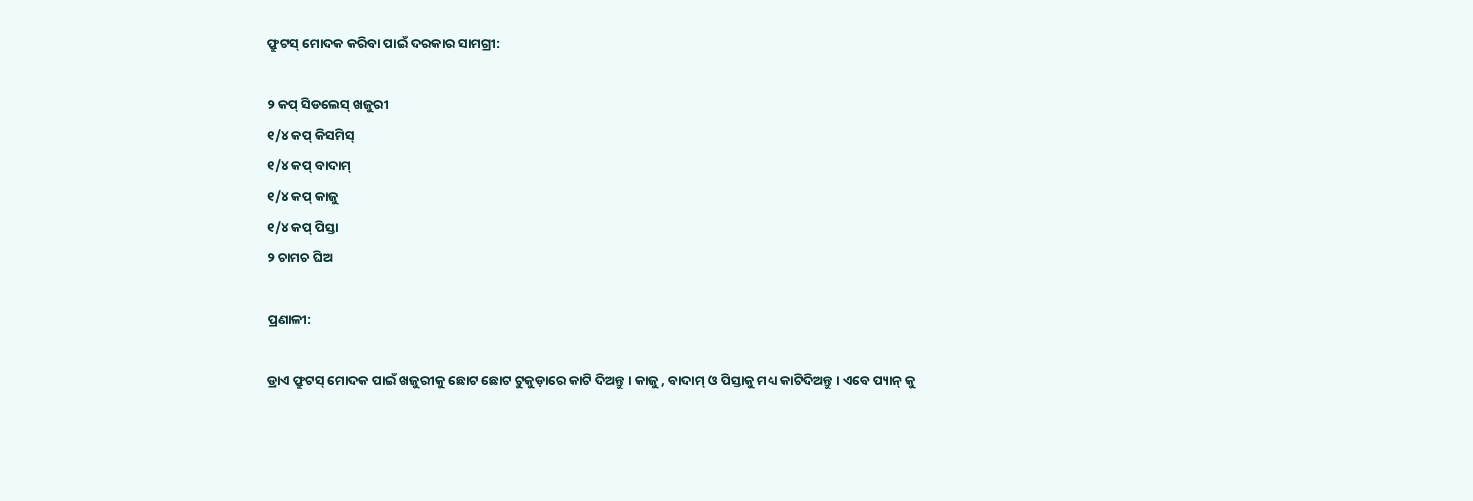ଫ୍ରୁଟସ୍ ମୋଦକ କରିବା ପାଇଁ ଦରକାର ସାମଗ୍ରୀ:

୨ କପ୍ ସିଡଲେସ୍ ଖଜୁରୀ
୧/୪ କପ୍ କିସମିସ୍
୧/୪ କପ୍ ବାଦାମ୍
୧/୪ କପ୍ କାଜୁ
୧/୪ କପ୍ ପିସ୍ତା
୨ ଚାମଚ ଘିଅ

ପ୍ରଣାଳୀ:

ଡ୍ରାଏ ଫ୍ରୁଟସ୍ ମୋଦକ ପାଇଁ ଖଜୁରୀକୁ ଛୋଟ ଛୋଟ ଟୁକୁଡ଼ାରେ କାଟି ଦିଅନ୍ତୁ । କାଜୁ , ବାଦାମ୍ ଓ ପିସ୍ତାକୁ ମଧ୍ୟ କାଟିଦିଅନ୍ତୁ । ଏବେ ପ୍ୟାନ୍ କୁ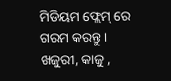ମିଡିୟମ ଫ୍ଲେମ୍ ରେ ଗରମ କରନ୍ତୁ । ଖଜୁରୀ, କାଜୁ ,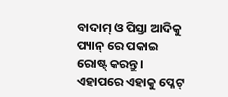ବାଦାମ୍ ଓ ପିସ୍ତା ଆଦିକୁ ପ୍ୟାନ୍ ରେ ପକାଇ ରୋଷ୍ଟ୍ କରନ୍ତୁ । ଏହାପରେ ଏହାକୁ ପ୍ଳେଟ୍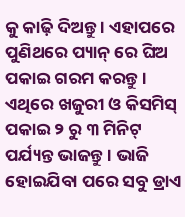କୁ କାଢ଼ି ଦିଅନ୍ତୁ । ଏହାପରେ ପୁଣିଥରେ ପ୍ୟାନ୍ ରେ ଘିଅ ପକାଇ ଗରମ କରନ୍ତୁ । ଏଥିରେ ଖଜୁରୀ ଓ କିସମିସ୍ ପକାଇ ୨ ରୁ ୩ ମିନିଟ୍ ପର୍ଯ୍ୟନ୍ତ ଭାଜନ୍ତୁ । ଭାଜି ହୋଇଯିବା ପରେ ସବୁ ଡ୍ରାଏ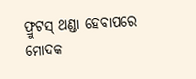ଫ୍ରୁଟସ୍ ଥଣ୍ଡା ହେବାପରେ ମୋଦକ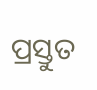ପ୍ରସ୍ତୁତ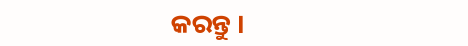କରନ୍ତୁ ।